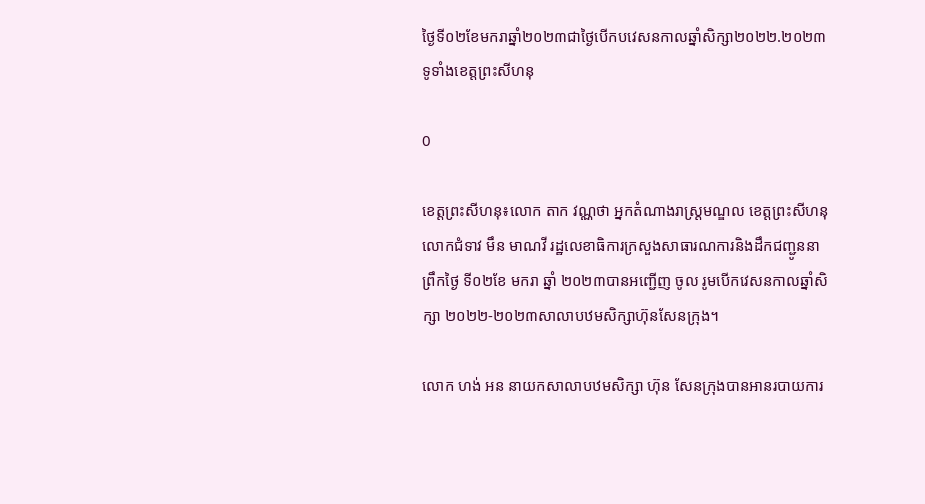ថ្ងៃទី០២ខែមករាឆ្នាំ២០២៣ជាថ្ងៃបើកបវេសនកាលឆ្នាំសិក្សា២០២២.២០២៣ទូទាំងខេត្តព្រះសីហនុ

0

ខេត្តព្រះសីហនុ៖លោក តាក វណ្ណថា អ្នកតំណាងរាស្ត្រមណ្ឌល ខេត្តព្រះសីហនុ  លោកជំទាវ មឹន មាណវី រដ្ឋលេខាធិការក្រសួងសាធារណការនិងដឹកជញ្ជូននាព្រឹកថ្ងៃ ទី០២ខែ មករា ឆ្នាំ ២០២៣បានអញ្ជើញ ចូល រូមបើកវេសនកាលឆ្នាំសិក្សា ២០២២-២០២៣សាលាបឋមសិក្សាហ៊ុនសែនក្រុង។

លោក ហង់ អន នាយកសាលាបឋមសិក្សា ហ៊ុន សែនក្រុងបានអានរបាយការ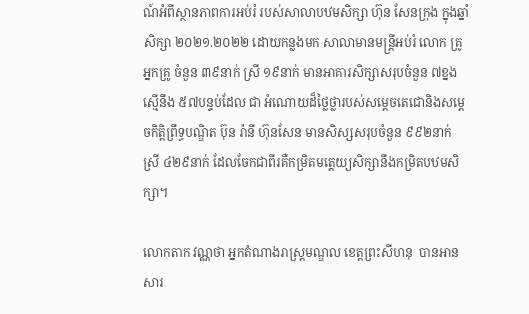ណ៍អំពីស្ថានភាពការអប់រំ របស់សាលាបឋមសិក្សា ហ៊ុន សែនក្រុង ក្នុងឆ្នាំសិក្សា ២០២១.២០២២ ដោយកន្លងមក សាលាមានមន្ត្រីអប់រំ លោក គ្រូ អ្នកគ្រូ ចំនួន ៣៩នាក់ ស្រី ១៩នាក់ មានអាគារសិក្សាសរុបចំនួន ៧ខ្នង ស្មើនឹង ៥៧បន្ទប់ដែល ជា អំណោយដ៏ថ្លៃថ្លារបស់សម្ដេចតេជោនិងសម្ដេចកិត្តិព្រឹទ្ធបណ្ឌិត ប៊ុន រ៉ានី ហ៊ុនសែន មានសិស្សសរុបចំនួន ៩៩២នាក់ ស្រី ៤២៩នាក់ ដែលចែកជាពីរគឺកម្រិតមត្តេយ្យសិក្សានឹងកម្រិតបឋមសិក្សា។

លោកតាក វណ្ណថា អ្នកតំណាងរាស្ត្រមណ្ឌល ខេត្តព្រះសីហនុ  បានអានសារ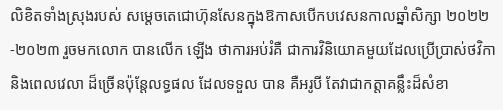លិខិតទាំងស្រុងរបស់ សម្ដេចតេជោហ៊ុនសែនក្នុងឱកាសបើកបវេសនកាលឆ្នាំសិក្សា ២០២២-២០២៣ រួចមកលោក បានលើក ឡើង ថាការអប់រំគឺ ជាការវិនិយោគមួយដែលប្រើប្រាស់ថវិកា និងពេលវេលា ដ៏ច្រើនប៉ុន្តែលទ្ធផល ដែលទទួល បាន គឺអរូបី តែវាជាកត្តាគន្លឹះដ៏សំខា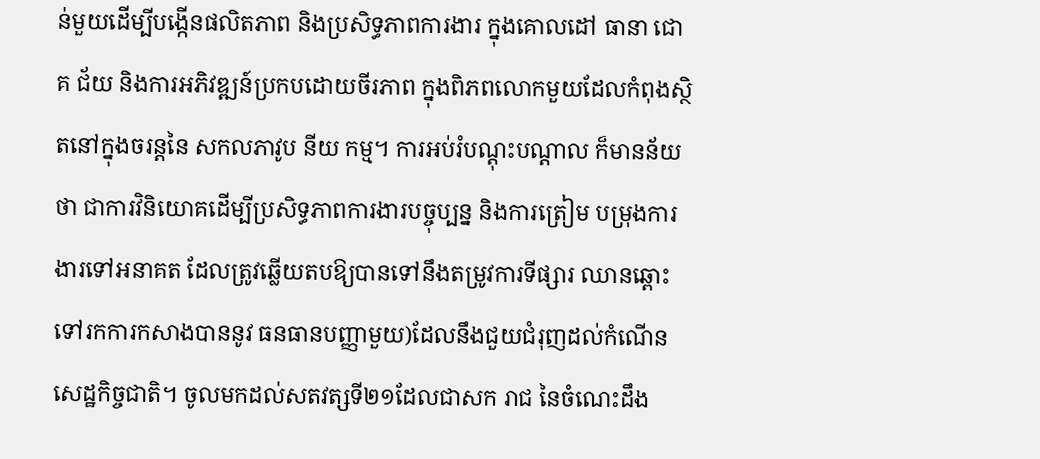ន់មួយដើម្បីបង្កើនផលិតភាព និងប្រសិទ្ធភាពការងារ ក្នុងគោលដៅ ធានា ជោគ ជ័យ និងការអភិវឌ្ឍន៍ប្រកបដោយចីរភាព ក្នុងពិភពលោកមួយដែលកំពុងស្ថិតនៅក្នុងចរន្តនៃ សកលភាវូប នីយ កម្ម។ ការអប់រំបណ្តុះបណ្តាល ក៏មានន័យថា ជាការវិនិយោគដើម្បីប្រសិទ្ធភាពការងារបច្ចុប្បន្ន និងការត្រៀម បម្រុងការងារទៅអនាគត ដែលត្រូវឆ្លើយតបឱ្យបានទៅនឹងតម្រូវការទីផ្សារ ឈានឆ្ពោះទៅរកការកសាងបាននូវ ធនធានបញ្ញាមួយ)ដែលនឹងជួយជំរុញដល់កំណើនសេដ្ឋកិច្ចជាតិ។ ចូលមកដល់សតវត្សទី២១ដែលជាសក រាជ នៃចំណេះដឹង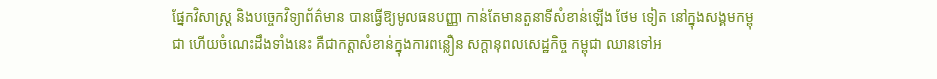ផ្នែកវិសាស្ត្រ និងបច្ចេកវិទ្យាព័ត៌មាន បានធ្វើឱ្យមូលធនបញ្ញា កាន់តែមានតួនាទីសំខាន់ឡើង ថែម ទៀត នៅក្នុងសង្គមកម្ពុជា ហើយចំណេះដឹងទាំងនេះ គឺជាកត្តាសំខាន់ក្នុងការពន្លឿន សក្តានុពលសេដ្ឋកិច្ច កម្ពុជា ឈានទៅអ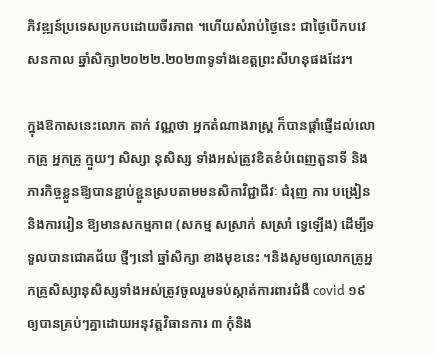ភិវឌ្ឍន៍ប្រទេសប្រកបដោយចីរភាព ។ហើយសំរាប់ថ្ងៃនេះ ជាថ្ងៃបើកបវេសនកាល ឆ្នាំសិក្សា២០២២.២០២៣ទូទាំងខេត្តព្រះសីហនុផងដែរ។

ក្នុងឱកាសនេះលោក តាក់ វណ្ណថា អ្នកតំណាងរាស្ត្រ ក៏បានផ្តាំផ្ញើដល់លោកគ្រូ អ្នកគ្រូ ក្មួយៗ សិស្សា នុសិស្ស ទាំងអស់ត្រូវខិតខំបំពេញតួនាទី និងភារកិច្ចខ្លួនឱ្យបានខ្ជាប់ខ្ជួនស្របតាមមនសិកាវិជ្ជាជីវៈ ជំរុញ ការ បង្រៀន និងការរៀន ឱ្យមានសកម្មភាព (សកម្ម សស្រាក់ សស្រាំ ទ្វេឡើង) ដើម្បីទទួលបានជោគជ័យ ថ្មីៗនៅ ឆ្នាំសិក្សា ខាងមុខនេះ ។និងសូមឲ្យលោកគ្រូអ្នកគ្រូសិស្សានុសិស្សទាំងអស់ត្រូវចូលរួមទប់ស្កាត់ការពារជំងឺ covid ១៩ ឲ្យបានគ្រប់ៗគ្នាដោយអនុវត្តវិធានការ ៣ កុំនិង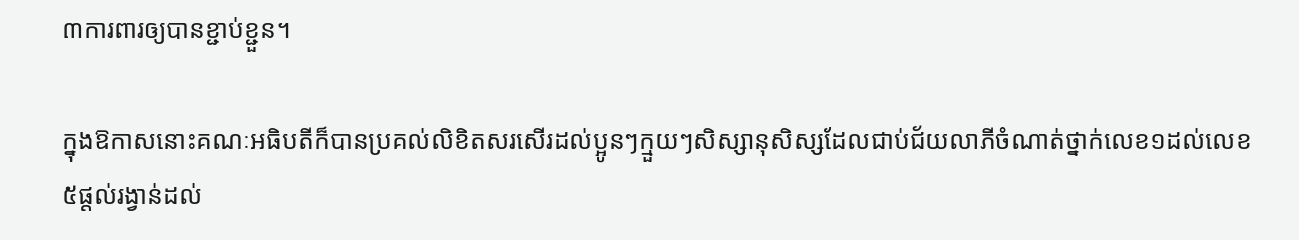៣ការពារឲ្យបានខ្ជាប់ខ្ជួន។

ក្នុងឱកាសនោះគណៈអធិបតីក៏បានប្រគល់លិខិតសរសើរដល់ប្អូនៗក្មួយៗសិស្សានុសិស្សដែលជាប់ជ័យលាភីចំណាត់ថ្នាក់លេខ១ដល់លេខ៥ផ្ដល់រង្វាន់ដល់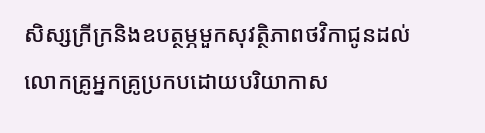សិស្សក្រីក្រនិងឧបត្ថម្ភមួកសុវត្ថិភាពថវិកាជូនដល់លោកគ្រូអ្នកគ្រូប្រកបដោយបរិយាកាស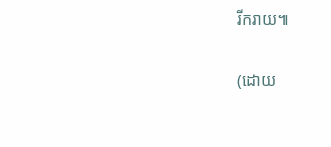រីករាយ៕

(ដោយ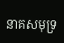នាគសមុទ្រ